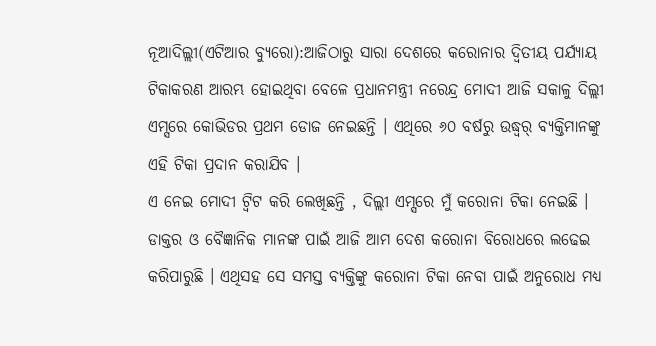ନୂଆଦିଲ୍ଲୀ(ଏଟିଆର ବ୍ୟୁରୋ):ଆଜିଠାରୁ ସାରା ଦେଶରେ କରୋନାର ଦ୍ୱିତୀୟ ପର୍ଯ୍ୟାୟ ଟିକାକରଣ ଆରମ୍ଭ ହୋଇଥିବା ବେଳେ ପ୍ରଧାନମନ୍ତ୍ରୀ ନରେନ୍ଦ୍ର ମୋଦୀ ଆଜି ସକାଳୁ ଦିଲ୍ଲୀ ଏମ୍ସରେ କୋଭିଡର ପ୍ରଥମ ଡୋଜ ନେଇଛନ୍ତି । ଏଥିରେ ୬୦ ବର୍ଷରୁ ଉଦ୍ଧ୍ୱର୍ ବ୍ୟକ୍ତିମାନଙ୍କୁ ଏହି ଟିକା ପ୍ରଦାନ କରାଯିବ ।
ଏ ନେଇ ମୋଦୀ ଟ୍ୱିଟ କରି ଲେଖିଛନ୍ତି , ଦିଲ୍ଲୀ ଏମ୍ସରେ ମୁଁ କରୋନା ଟିକା ନେଇଛି । ଡାକ୍ତର ଓ ବୈଜ୍ଞାନିକ ମାନଙ୍କ ପାଇଁ ଆଜି ଆମ ଦେଶ କରୋନା ବିରୋଧରେ ଲଢେଇ କରିପାରୁଛି । ଏଥିସହ ସେ ସମସ୍ତ ବ୍ୟକ୍ତିଙ୍କୁ କରୋନା ଟିକା ନେବା ପାଇଁ ଅନୁରୋଧ ମଧ୍ୟ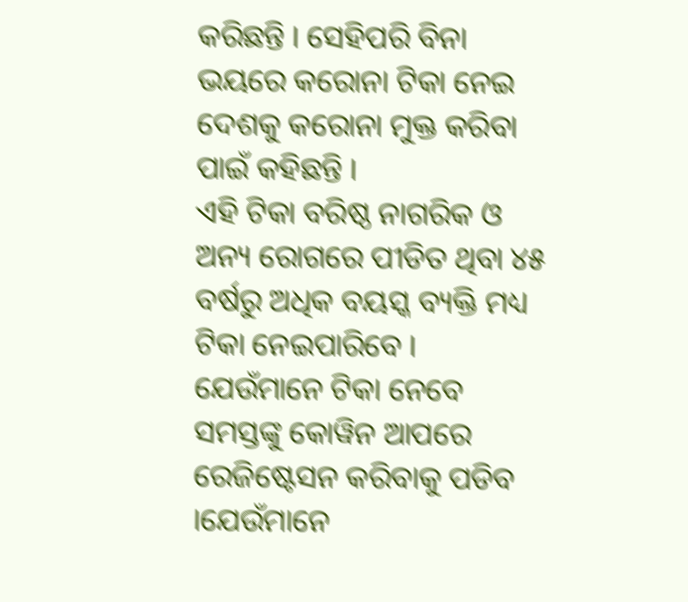କରିଛନ୍ତି । ସେହିପରି ବିନା ଭୟରେ କରୋନା ଟିକା ନେଇ ଦେଶକୁ କରୋନା ମୁକ୍ତ କରିବା ପାଇଁ କହିଛନ୍ତି ।
ଏହି ଟିକା ବରିଷ୍ଠ ନାଗରିକ ଓ ଅନ୍ୟ ରୋଗରେ ପୀଡିତ ଥିବା ୪୫ ବର୍ଷରୁ ଅଧିକ ବୟସ୍କ ବ୍ୟକ୍ତି ମଧ୍ୟ ଟିକା ନେଇପାରିବେ । ଯେଉଁମାନେ ଟିକା ନେବେ ସମସ୍ତଙ୍କୁ କୋୱିନ ଆପରେ ରେଜିଷ୍ଟେସନ କରିବାକୁ ପଡିବ ।ଯେଉଁମାନେ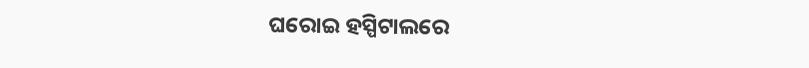ଘରୋଇ ହସ୍ପିଟାଲରେ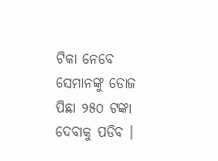ଟିକା ନେବେ ସେମାନଙ୍କୁ ଡୋଜ ପିଛା ୨୫୦ ଟଙ୍କା ଦେବାକୁ ପଡିବ ।